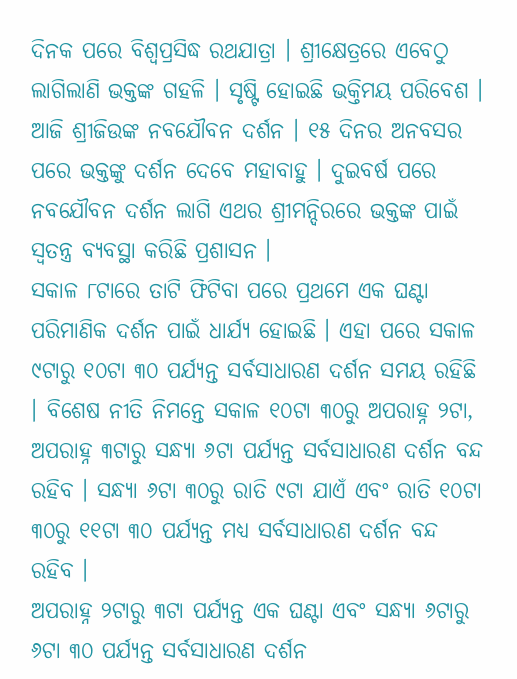ଦିନକ ପରେ ବିଶ୍ୱପ୍ରସିଦ୍ଧ ରଥଯାତ୍ରା । ଶ୍ରୀକ୍ଷେତ୍ରରେ ଏବେଠୁ ଲାଗିଲାଣି ଭକ୍ତଙ୍କ ଗହଳି । ସୃଷ୍ଟି ହୋଇଛି ଭକ୍ତିମୟ ପରିବେଶ । ଆଜି ଶ୍ରୀଜିଉଙ୍କ ନବଯୌବନ ଦର୍ଶନ । ୧୫ ଦିନର ଅନବସର ପରେ ଭକ୍ତଙ୍କୁ ଦର୍ଶନ ଦେବେ ମହାବାହୁ । ଦୁଇବର୍ଷ ପରେ ନବଯୌବନ ଦର୍ଶନ ଲାଗି ଏଥର ଶ୍ରୀମନ୍ଦିରରେ ଭକ୍ତଙ୍କ ପାଇଁ ସ୍ୱତନ୍ତ୍ର ବ୍ୟବସ୍ଥା କରିଛି ପ୍ରଶାସନ ।
ସକାଳ ୮ଟାରେ ତାଟି ଫିଟିବା ପରେ ପ୍ରଥମେ ଏକ ଘଣ୍ଟା ପରିମାଣିକ ଦର୍ଶନ ପାଇଁ ଧାର୍ଯ୍ୟ ହୋଇଛି । ଏହା ପରେ ସକାଳ ୯ଟାରୁ ୧୦ଟା ୩୦ ପର୍ଯ୍ୟନ୍ତ ସର୍ବସାଧାରଣ ଦର୍ଶନ ସମୟ ରହିଛି । ବିଶେଷ ନୀତି ନିମନ୍ତେ ସକାଳ ୧୦ଟା ୩୦ରୁ ଅପରାହ୍ନ ୨ଟା, ଅପରାହ୍ନ ୩ଟାରୁ ସନ୍ଧ୍ୟା ୬ଟା ପର୍ଯ୍ୟନ୍ତ ସର୍ବସାଧାରଣ ଦର୍ଶନ ବନ୍ଦ ରହିବ । ସନ୍ଧ୍ୟା ୬ଟା ୩୦ରୁ ରାତି ୯ଟା ଯାଏଁ ଏବଂ ରାତି ୧୦ଟା ୩୦ରୁ ୧୧ଟା ୩୦ ପର୍ଯ୍ୟନ୍ତ ମଧ୍ୟ ସର୍ବସାଧାରଣ ଦର୍ଶନ ବନ୍ଦ ରହିବ ।
ଅପରାହ୍ନ ୨ଟାରୁ ୩ଟା ପର୍ଯ୍ୟନ୍ତ ଏକ ଘଣ୍ଟା ଏବଂ ସନ୍ଧ୍ୟା ୬ଟାରୁ ୬ଟା ୩୦ ପର୍ଯ୍ୟନ୍ତ ସର୍ବସାଧାରଣ ଦର୍ଶନ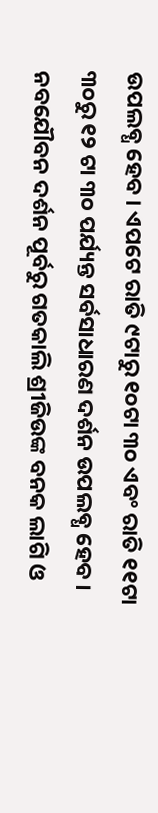ଉପଲବ୍ଧ ହେବ । ଏପଟେ ରାତି ୯ଟାରୁ ୧୦ଟା ୩୦ ଏବଂ ରାତି ୧୧ଟା ୩୦ରୁ ୧୨ ଟା ୩୦ ପର୍ଯ୍ୟନ୍ତ ସର୍ବସାଧାରଣ ଦର୍ଶନ ଉପଲବ୍ଧ ହେବ । ନବଯୌବନ ଦର୍ଶନ ପୂର୍ବରୁ ଗତକାଲି ଶ୍ରୀଜିଉଙ୍କ ବନକ ଲାଗି ଓ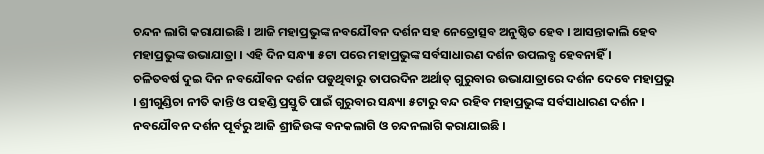ଚନ୍ଦନ ଲାଗି କରାଯାଇଛି । ଆଜି ମହାପ୍ରଭୁଙ୍କ ନବଯୌବନ ଦର୍ଶନ ସହ ନେତ୍ରୋତ୍ସବ ଅନୁଷ୍ଠିତ ହେବ । ଆସନ୍ତାକାଲି ହେବ ମହାପ୍ରଭୁଙ୍କ ଉଭାଯାତ୍ରା । ଏହି ଦିନ ସନ୍ଧ୍ୟା ୫ଟା ପରେ ମହାପ୍ରଭୁଙ୍କ ସର୍ବସାଧାରଣ ଦର୍ଶନ ଉପଲବ୍ଧ ହେବନାହିଁ ।
ଚଳିତବର୍ଷ ଦୁଇ ଦିନ ନବଯୌବନ ଦର୍ଶନ ପଡୁଥିବାରୁ ତାପରଦିନ ଅର୍ଥାତ୍ ଗୁରୁବାର ଉଭାଯାତ୍ରାରେ ଦର୍ଶନ ଦେବେ ମହାପ୍ରଭୁ । ଶ୍ରୀଗୁଣ୍ଡିଚା ନୀତି କାନ୍ତି ଓ ପହଣ୍ଡି ପ୍ରସ୍ତୁତି ପାଇଁ ଗୁରୁବାର ସନ୍ଧ୍ୟା ୫ଟାରୁ ବନ୍ଦ ରହିବ ମହାପ୍ରଭୁଙ୍କ ସର୍ବସାଧାରଣ ଦର୍ଶନ । ନବଯୌବନ ଦର୍ଶନ ପୂର୍ବରୁ ଆଜି ଶ୍ରୀଜିଉଙ୍କ ବନକଲାଗି ଓ ଚନ୍ଦନଲାଗି କରାଯାଇଛି ।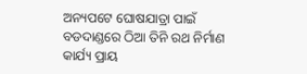ଅନ୍ୟପଟେ ଘୋଷଯାତ୍ରା ପାଇଁ ବଡଦାଣ୍ଡରେ ଠିଆ ତିନି ରଥ ନିର୍ମାଣ କାର୍ଯ୍ୟ ପ୍ରାୟ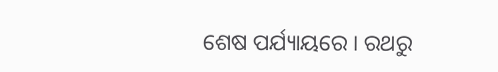ଶେଷ ପର୍ଯ୍ୟାୟରେ । ରଥରୁ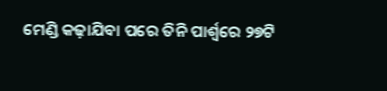ମେଣ୍ଡି କଢ଼ାଯିବା ପରେ ତିନି ପାର୍ଶ୍ୱରେ ୨୭ଟି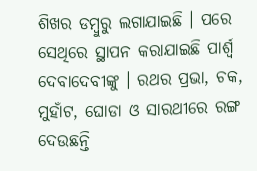ଶିଖର ଡମ୍ବୁରୁ ଲଗାଯାଇଛି । ପରେ ସେଥିରେ ସ୍ଥାପନ କରାଯାଇଛି ପାର୍ଶ୍ୱ ଦେବାଦେବୀଙ୍କୁ । ରଥର ପ୍ରଭା, ଚକ, ମୁହାଁଟ, ଘୋଡା ଓ ସାରଥୀରେ ରଙ୍ଗ ଦେଉଛନ୍ତି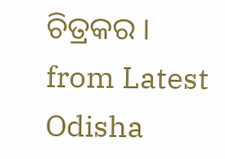ଚିତ୍ରକର ।
from Latest Odisha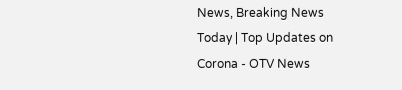News, Breaking News Today | Top Updates on Corona - OTV News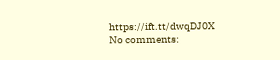https://ift.tt/dwqDJ0X
No comments: